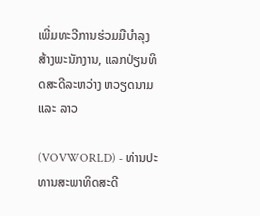ເພີ່ມທະວີການຮ່ວມມືບຳລຸງສ້າງພະນັກງານ, ແລກປ່ຽນທິດສະດີລະຫວ່າງ ຫວຽດນາມ ແລະ ລາວ

(VOVWORLD) - ທ່ານປະທານສະພາທິດສະດີ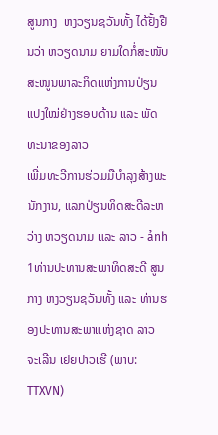ສູນກາງ  ຫງວຽນຊວັນທັ້ງ ໄດ້ຢັ້ງຢືນວ່າ ຫວຽດນາມ ຍາມໃດກໍ່ສະໜັບສະໜູນພາລະກິດແຫ່ງການປ່ຽນແປງໃໝ່ຢ່າງຮອບດ້ານ ແລະ ພັດທະນາຂອງລາວ
ເພີ່ມທະວີການຮ່ວມມືບຳລຸງສ້າງພະນັກງານ, ແລກປ່ຽນທິດສະດີລະຫວ່າງ ຫວຽດນາມ ແລະ ລາວ - ảnh 1ທ່ານປະທານສະພາທິດສະດີ ສູນກາງ ຫງວຽນຊວັນທັ້ງ ແລະ ທ່ານຮອງປະທານສະພາແຫ່ງຊາດ ລາວ ຈະເລີນ ເຢຍປາວເຮີ (ພາບ: TTXVN)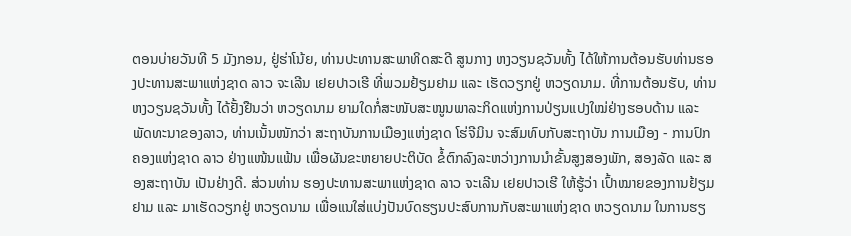ຕອນບ່າຍວັນທີ 5 ມັງກອນ, ຢູ່ຮ່າໂນ້ຍ, ທ່ານປະທານສະພາທິດສະດີ ສູນກາງ ຫງວຽນຊວັນທັ້ງ ໄດ້ໃຫ້ການຕ້ອນຮັບທ່ານຮອງປະທານສະພາແຫ່ງຊາດ ລາວ ຈະເລີນ ເຢຍປາວເຮີ ທີ່ພວມຢ້ຽມຢາມ ແລະ ເຮັດວຽກຢູ່ ຫວຽດນາມ. ທີ່ການຕ້ອນຮັບ, ທ່ານ ຫງວຽນຊວັນທັ້ງ ໄດ້ຢັ້ງຢືນວ່າ ຫວຽດນາມ ຍາມໃດກໍ່ສະໜັບສະໜູນພາລະກິດແຫ່ງການປ່ຽນແປງໃໝ່ຢ່າງຮອບດ້ານ ແລະ ພັດທະນາຂອງລາວ, ທ່ານເນັ້ນໜັກວ່າ ສະຖາບັນການເມືອງແຫ່ງຊາດ ໂຮ່ຈີມິນ ຈະສົມທົບກັບສະຖາບັນ ການເມືອງ - ການປົກຄອງແຫ່ງຊາດ ລາວ ຢ່າງແໜ້ນແຟ້ນ ເພື່ອຜັນຂະຫຍາຍປະຕິບັດ ຂໍ້ຕົກລົງລະຫວ່າງການນຳຂັ້ນສູງສອງພັກ, ສອງລັດ ແລະ ສອງສະຖາບັນ ເປັນຢ່າງດີ. ສ່ວນທ່ານ ຮອງປະທານສະພາແຫ່ງຊາດ ລາວ ຈະເລີນ ເຢຍປາວເຮີ ໃຫ້ຮູ້ວ່າ ເປົ້າໝາຍຂອງການຢ້ຽມຢາມ ແລະ ມາເຮັດວຽກຢູ່ ຫວຽດນາມ ເພື່ອແນໃສ່ແບ່ງປັນບົດຮຽນປະສົບການກັບສະພາແຫ່ງຊາດ ຫວຽດນາມ ໃນການຮຽ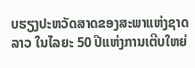ບຮຽງປະຫວັດສາດຂອງສະພາແຫ່ງຊາດ ລາວ ໃນໄລຍະ 50 ປີແຫ່ງການເຕີບໃຫຍ່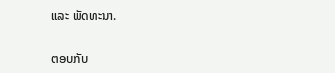ແລະ ພັດທະນາ.

ຕອບກັບ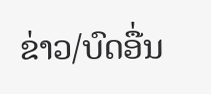ຂ່າວ/ບົດອື່ນ